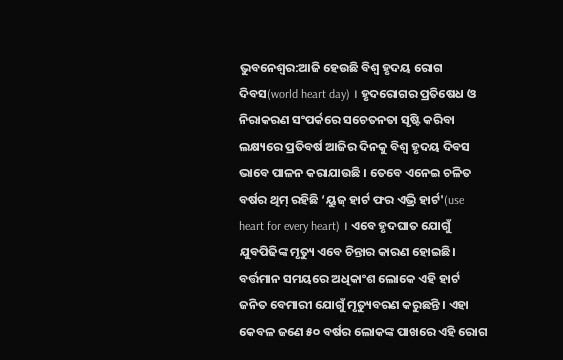ଭୁବନେଶ୍ବର:ଆଜି ହେଉଛି ବିଶ୍ବ ହୃଦୟ ରୋଗ ଦିବସ(world heart day) । ହୃଦରୋଗର ପ୍ରତିଷେଧ ଓ ନିରାକରଣ ସଂପର୍କରେ ସଚେତନତା ସୃଷ୍ଟି କରିବା ଲକ୍ଷ୍ୟରେ ପ୍ରତିବର୍ଷ ଆଜିର ଦିନକୁ ବିଶ୍ବ ହୃଦୟ ଦିବସ ଭାବେ ପାଳନ କରାଯାଉଛି । ତେବେ ଏନେଇ ଚଳିତ ବର୍ଷର ଥିମ୍ ରହିଛି ‘ୟୁଜ୍ ହାର୍ଟ ଫର ଏଭ୍ରି ହାର୍ଟ'(use heart for every heart) । ଏବେ ହୃଦଘାତ ଯୋଗୁଁ ଯୁବପିଢିଙ୍କ ମୃତ୍ୟୁ ଏବେ ଚିନ୍ତାର କାରଣ ହୋଇଛି। ବର୍ତ୍ତମାନ ସମୟରେ ଅଧିକାଂଶ ଲୋକେ ଏହି ହାର୍ଟ ଜନିତ ବେମାରୀ ଯୋଗୁଁ ମୃତ୍ୟୁବରଣ କରୁଛନ୍ତି । ଏହା କେବଳ ଜଣେ ୫୦ ବର୍ଷର ଲୋକଙ୍କ ପାଖରେ ଏହି ରୋଗ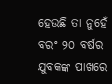ହେଉଛି ତା ନୁହେଁ ବରଂ ୨୦ ବର୍ଷର ଯୁବକଙ୍କ ପାଖରେ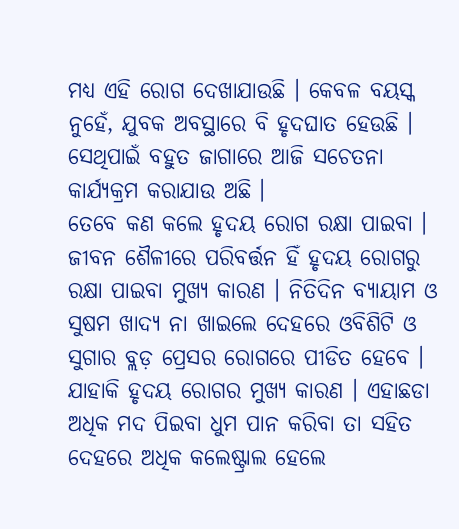ମଧ୍ୟ ଏହି ରୋଗ ଦେଖାଯାଉଛି । କେବଳ ବୟସ୍କ ନୁହେଁ, ଯୁବକ ଅବସ୍ଥାରେ ବି ହୃଦଘାତ ହେଉଛି । ସେଥିପାଇଁ ବହୁତ ଜାଗାରେ ଆଜି ସଚେତନା କାର୍ଯ୍ୟକ୍ରମ କରାଯାଉ ଅଛି ।
ତେବେ କଣ କଲେ ହୃଦୟ ରୋଗ ରକ୍ଷା ପାଇବା । ଜୀବନ ଶୈଳୀରେ ପରିବର୍ତ୍ତନ ହିଁ ହୃଦୟ ରୋଗରୁ ରକ୍ଷା ପାଇବା ମୁଖ୍ୟ କାରଣ । ନିତିଦିନ ବ୍ୟାୟାମ ଓ ସୁଷମ ଖାଦ୍ୟ ନା ଖାଇଲେ ଦେହରେ ଓବିଶିଟି ଓ ସୁଗାର ବ୍ଲଡ଼ ପ୍ରେସର ରୋଗରେ ପୀଡିତ ହେବେ । ଯାହାକି ହୃଦୟ ରୋଗର ମୁଖ୍ୟ କାରଣ । ଏହାଛଡା ଅଧିକ ମଦ ପିଇବା ଧୁମ ପାନ କରିବା ତା ସହିତ ଦେହରେ ଅଧିକ କଲେଷ୍ଟ୍ରାଲ ହେଲେ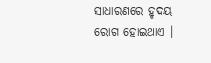ସାଧାରଣରେ ହୃଦୟ ରୋଗ ହୋଇଥାଏ ।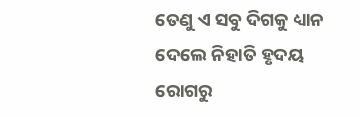ତେଣୁ ଏ ସବୁ ଦିଗକୁ ଧ୍ୟାନ ଦେଲେ ନିହାତି ହୃଦୟ ରୋଗରୁ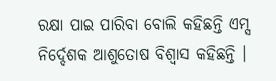ରକ୍ଷା ପାଇ ପାରିବା ବୋଲି କହିଛନ୍ତି ଏମ୍ସ ନିର୍ଦ୍ଦେଶକ ଆଶୁତୋଷ ବିଶ୍ବାସ କହିଛନ୍ତି ।